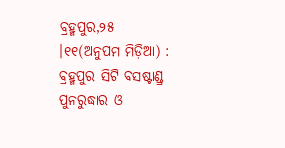ବ୍ରହ୍ମପୁର,୨୫ ।୧୧(ଅନୁପମ ମିଡ଼ିଆ) : ବ୍ରହ୍ମପୁର ସିଟି ବସଷ୍ଟାଣ୍ଡ୍ର ପୁନରୁଦ୍ଧାର ଓ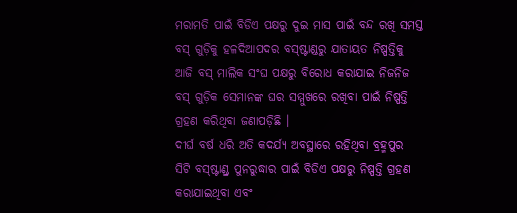ମରାମତି ପାଇଁ ବିଡିଏ ପକ୍ଷରୁ ଦୁଇ ମାସ ପାଇଁ ବନ୍ଦ ରଖି ସମସ୍ତ ବସ୍ ଗୁଡ଼ିକୁ ହଳଦିଆପଦର ବସ୍ଷ୍ଟାଣ୍ଡରୁ ଯାତାୟତ ନିଷ୍ପତ୍ତିକୁ ଆଜି ବସ୍ ମାଲିକ ସଂଘ ପକ୍ଷରୁ ବିରୋଧ କରାଯାଇ ନିଜନିଜ ବସ୍ ଗୁଡ଼ିକ ସେମାନଙ୍କ ଘର ସମ୍ମୁଖରେ ରଖିବା ପାଇଁ ନିଷ୍ପତ୍ତି ଗ୍ରହଣ କରିଥିବା ଜଣାପଡ଼ିଛି ।
ଦୀର୍ଘ ବର୍ଷ ଧରି ଅତି କଦର୍ଯ୍ୟ ଅବସ୍ଥାରେ ରହିଥିବା ବ୍ରହ୍ମପୁର ସିଟି ବସ୍ଷ୍ଟାଣ୍ଡ୍ର ପୁନରୁଦ୍ଧାର ପାଇଁ ବିଡିଏ ପକ୍ଷରୁ ନିଷ୍ପତ୍ତି ଗ୍ରହଣ କରାଯାଇଥିବା ଏବଂ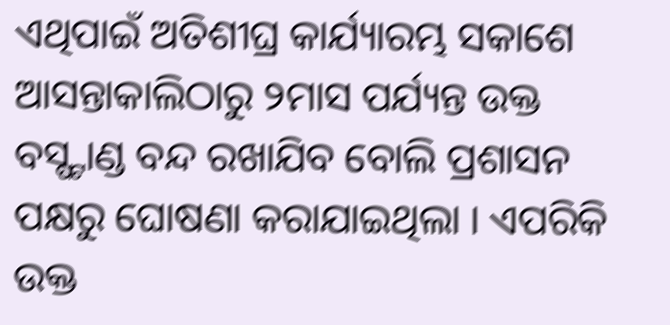ଏଥିପାଇଁ ଅତିଶୀଘ୍ର କାର୍ଯ୍ୟାରମ୍ଭ ସକାଶେ ଆସନ୍ତାକାଲିଠାରୁ ୨ମାସ ପର୍ଯ୍ୟନ୍ତ ଉକ୍ତ ବସ୍ଷ୍ଟାଣ୍ଡ ବନ୍ଦ ରଖାଯିବ ବୋଲି ପ୍ରଶାସନ ପକ୍ଷରୁ ଘୋଷଣା କରାଯାଇଥିଲା । ଏପରିକି ଉକ୍ତ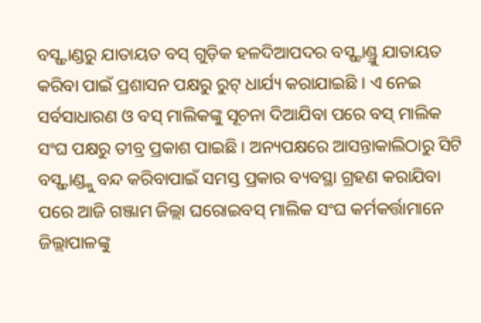ବସ୍ଷ୍ଟାଣ୍ଡରୁ ଯାତାୟତ ବସ୍ ଗୁଡ଼ିକ ହଳଦିଆପଦର ବସ୍ଷ୍ଟାଣ୍ଡ୍ରୁ ଯାତାୟତ କରିବା ପାଇଁ ପ୍ରଶାସନ ପକ୍ଷରୁ ରୁଟ୍ ଧାର୍ଯ୍ୟ କରାଯାଇଛି । ଏ ନେଇ ସର୍ବସାଧାରଣ ଓ ବସ୍ ମାଲିକଙ୍କୁ ସୂଚନା ଦିଆଯିବା ପରେ ବସ୍ ମାଲିକ ସଂଘ ପକ୍ଷରୁ ତୀବ୍ର ପ୍ରକାଶ ପାଇଛି । ଅନ୍ୟପକ୍ଷରେ ଆସନ୍ତାକାଲିଠାରୁ ସିଟି ବସ୍ଷ୍ଟାଣ୍ଡ୍କୁ ବନ୍ଦ କରିବାପାଇଁ ସମସ୍ତ ପ୍ରକାର ବ୍ୟବସ୍ଥା ଗ୍ରହଣ କରାଯିବା ପରେ ଆଜି ଗଞ୍ଜାମ ଜିଲ୍ଲା ଘରୋଇବସ୍ ମାଲିକ ସଂଘ କର୍ମକର୍ତ୍ତାମାନେ ଜିଲ୍ଲାପାଳଙ୍କୁ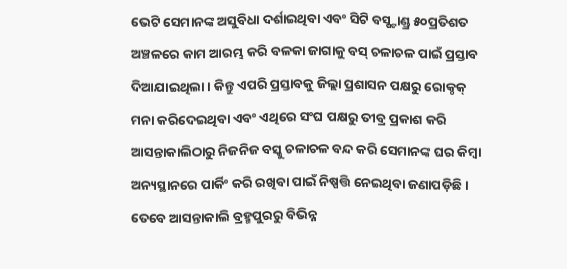ଭେଟି ସେମାନଙ୍କ ଅସୁବିଧା ଦର୍ଶାଇଥିବା ଏବଂ ସିଟି ବସ୍ଷ୍ଟାଣ୍ଡ୍ର ୫୦ପ୍ରତିଶତ ଅଞ୍ଚଳରେ କାମ ଆରମ୍ଭ କରି ବଳକା ଜାଗାକୁ ବସ୍ ଚଳାଚଳ ପାଇଁ ପ୍ରସ୍ତାବ ଦିଆଯାଇଥିଲା । କିନ୍ତୁ ଏପରି ପ୍ରସ୍ତାବକୁ ଜିଲ୍ଲା ପ୍ରଶାସନ ପକ୍ଷରୁ ରୋକ୍ଠକ୍ ମନା କରିଦେଇଥିବା ଏବଂ ଏଥିରେ ସଂଘ ପକ୍ଷରୁ ତୀବ୍ର ପ୍ରକାଶ କରି ଆସନ୍ତାକାଲିଠାରୁ ନିଜନିଜ ବସ୍କୁ ଚଳାଚଳ ବନ୍ଦ କରି ସେମାନଙ୍କ ଘର କିମ୍ବା ଅନ୍ୟସ୍ଥାନରେ ପାର୍କିଂ କରି ରଖିବା ପାଇଁ ନିଷ୍ପତ୍ତି ନେଇଥିବା ଜଣାପଡ଼ିଛି । ତେବେ ଆସନ୍ତାକାଲି ବ୍ରହ୍ମପୁରରୁ ବିଭିନ୍ନ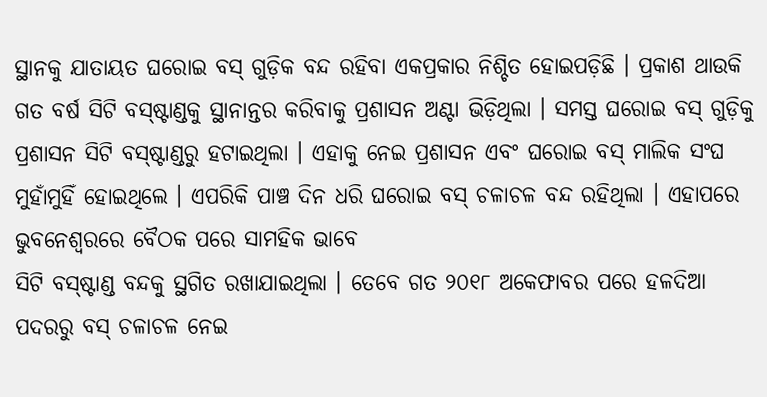ସ୍ଥାନକୁ ଯାତାୟତ ଘରୋଇ ବସ୍ ଗୁଡ଼ିକ ବନ୍ଦ ରହିବା ଏକପ୍ରକାର ନିଶ୍ଚିତ ହୋଇପଡ଼ିଛି । ପ୍ରକାଶ ଥାଉକି ଗତ ବର୍ଷ ସିଟି ବସ୍ଷ୍ଟାଣ୍ଡକୁ ସ୍ଥାନାନ୍ତର କରିବାକୁ ପ୍ରଶାସନ ଅଣ୍ଟା ଭିଡ଼ିଥିଲା । ସମସ୍ତ ଘରୋଇ ବସ୍ ଗୁଡ଼ିକୁ ପ୍ରଶାସନ ସିଟି ବସ୍ଷ୍ଟାଣ୍ଡରୁ ହଟାଇଥିଲା । ଏହାକୁ ନେଇ ପ୍ରଶାସନ ଏବଂ ଘରୋଇ ବସ୍ ମାଲିକ ସଂଘ ମୁହାଁମୁହିଁ ହୋଇଥିଲେ । ଏପରିକି ପାଞ୍ଚ ଦିନ ଧରି ଘରୋଇ ବସ୍ ଚଳାଚଳ ବନ୍ଦ ରହିଥିଲା । ଏହାପରେ ଭୁବନେଶ୍ୱରରେ ବୈଠକ ପରେ ସାମହିକ ଭାବେ
ସିଟି ବସ୍ଷ୍ଟାଣ୍ଡ ବନ୍ଦକୁ ସ୍ଥଗିତ ରଖାଯାଇଥିଲା । ତେବେ ଗତ ୨୦୧୮ ଅକେଫାବର ପରେ ହଳଦିଆ ପଦରରୁ ବସ୍ ଚଳାଚଳ ନେଇ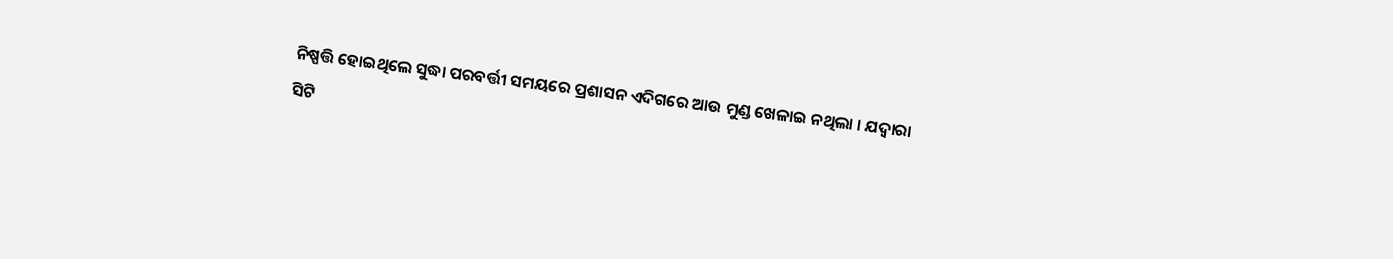ନିଷ୍ପତ୍ତି ହୋଇଥିଲେ ସୁଦ୍ଧା ପରବର୍ତ୍ତୀ ସମୟରେ ପ୍ରଶାସନ ଏଦିଗରେ ଆଉ ମୁଣ୍ଡ ଖେଳାଇ ନଥିଲା । ଯଦ୍ୱାରା ସିଟି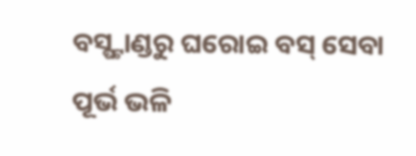ବସ୍ଷ୍ଟାଣ୍ଡରୁ ଘରୋଇ ବସ୍ ସେବା ପୂର୍ଭ ଭଳି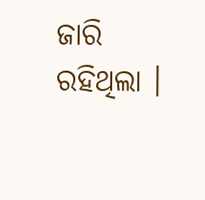ଜାରି ରହିଥିଲା ।